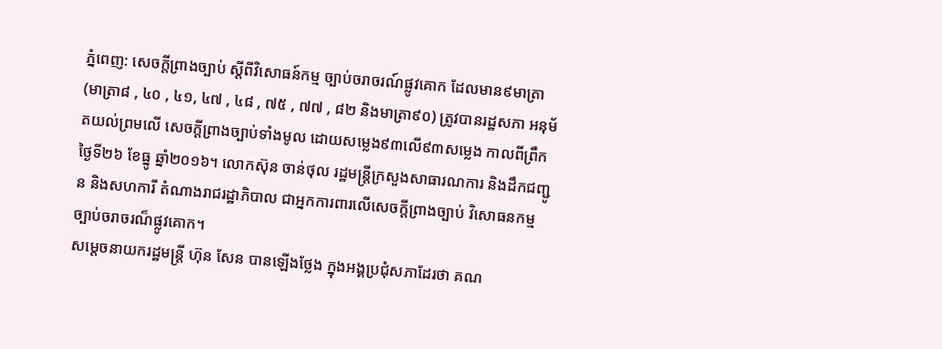ភ្នំពេញ: សេចក្តីព្រាងច្បាប់ ស្តីពីវិសោធន៍កម្ម ច្បាប់ចរាចរណ៍ផ្លូវគោក ដែលមាន៩មាត្រា (មាត្រា៨ , ៤០ , ៤១, ៤៧ , ៤៨ , ៧៥ , ៧៧ , ៨២ និងមាត្រា៩០) ត្រូវបានរដ្ឋសភា អនុម័តយល់ព្រមលើ សេចក្តីព្រាងច្បាប់ទាំងមូល ដោយសម្លេង៩៣លើ៩៣សម្លេង កាលពីព្រឹកថ្ងៃទី២៦ ខែធ្នូ ឆ្នាំ២០១៦។ លោកស៊ុន ចាន់ថុល រដ្ឋមន្ត្រីក្រសួងសាធារណការ និងដឹកជញ្ជូន និងសហការី តំណាងរាជរដ្ឋាភិបាល ជាអ្នកការពារលើសេចក្តីព្រាងច្បាប់ វិសោធនកម្ម ច្បាប់ចរាចរណ៏ផ្លូវគោក។
សម្តេចនាយករដ្ឋមន្ត្រី ហ៊ុន សែន បានឡើងថ្លែង ក្នុងអង្គប្រជុំសភាដែរថា គណ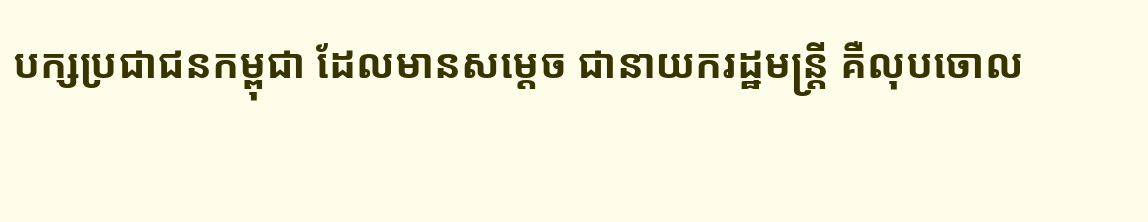បក្សប្រជាជនកម្ពុជា ដែលមានសម្តេច ជានាយករដ្ឋមន្ត្រី គឺលុបចោល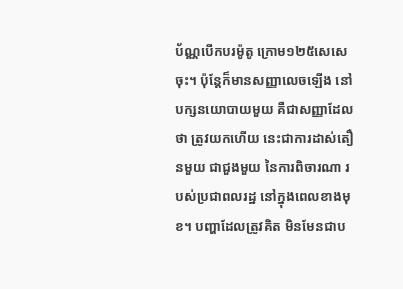ប័ណ្ណបើកបរម៉ូតូ ក្រោម១២៥សេសេចុះ។ ប៉ុន្តែក៏មានសញ្ញាលេចឡើង នៅបក្សនយោបាយមួយ គឺជាសញ្ញាដែលថា ត្រូវយកហើយ នេះជាការដាស់តឿនមួយ ជាជួងមួយ នៃការពិចារណា របស់ប្រជាពលរដ្ឋ នៅក្នុងពេលខាងមុខ។ បញ្ហាដែលត្រូវគិត មិនមែនជាប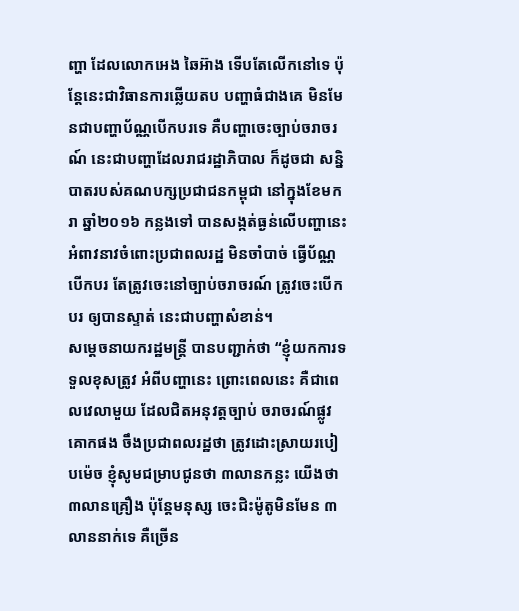ញ្ហា ដែលលោកអេង ឆៃអ៊ាង ទើបតែលើកនៅទេ ប៉ុន្តែនេះជាវិធានការឆ្លើយតប បញ្ហាធំជាងគេ មិនមែនជាបញ្ហាប័ណ្ណបើកបរទេ គឺបញ្ហាចេះច្បាប់ចរាចរណ៍ នេះជាបញ្ហាដែលរាជរដ្ឋាភិបាល ក៏ដូចជា សន្និបាតរបស់គណបក្សប្រជាជនកម្ពុជា នៅក្នុងខែមករា ឆ្នាំ២០១៦ កន្លងទៅ បានសង្កត់ធ្ងន់លើបញ្ហានេះ អំពាវនាវចំពោះប្រជាពលរដ្ឋ មិនចាំបាច់ ធ្វើប័ណ្ណបើកបរ តែត្រូវចេះនៅច្បាប់ចរាចរណ៍ ត្រូវចេះបើកបរ ឲ្យបានស្ទាត់ នេះជាបញ្ហាសំខាន់។
សម្តេចនាយករដ្ឋមន្ត្រី បានបញ្ជាក់ថា “ខ្ញុំយកការទទួលខុសត្រូវ អំពីបញ្ហានេះ ព្រោះពេលនេះ គឺជាពេលវេលាមួយ ដែលជិតអនុវត្តច្បាប់ ចរាចរណ៍ផ្លូវគោកផង ចឹងប្រជាពលរដ្ឋថា ត្រូវដោះស្រាយរបៀបម៉េច ខ្ញុំសូមជម្រាបជូនថា ៣លានកន្លះ យើងថា ៣លានគ្រឿង ប៉ុន្តែមនុស្ស ចេះជិះម៉ូតូមិនមែន ៣លាននាក់ទេ គឺច្រើន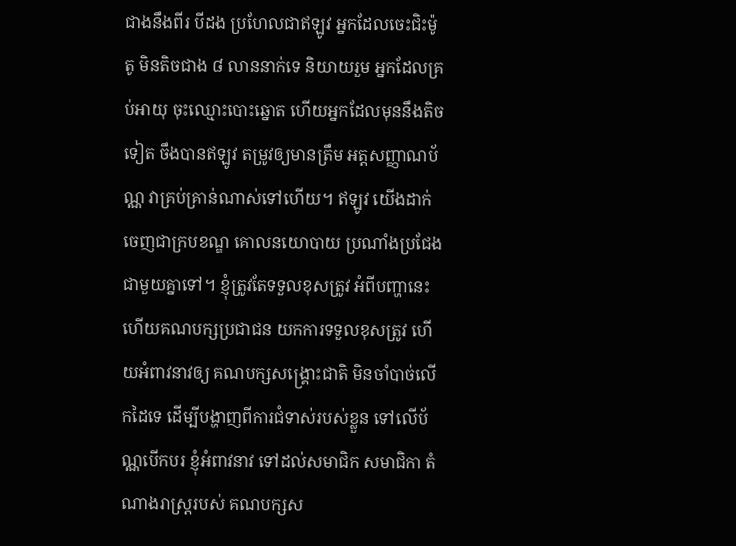ជាងនឹងពីរ បីដង ប្រហែលជាឥឡូវ អ្នកដែលចេះជិះម៉ូតូ មិនតិចជាង ៨ លាននាក់ទេ និយាយរួម អ្នកដែលគ្រប់អាយុ ចុះឈ្មោះបោះឆ្នោត ហើយអ្នកដែលមុននឹងតិចទៀត ចឹងបានឥឡូវ តម្រូវឲ្យមានត្រឹម អត្តសញ្ញាណប័ណ្ណ វាគ្រប់គ្រាន់ណាស់ទៅហើយ។ ឥឡូវ យើងដាក់ចេញជាក្របខណ្ឌ គោលនយោបាយ ប្រណាំងប្រជែង ជាមួយគ្នាទៅ។ ខ្ញុំត្រូវតែទទួលខុសត្រូវ អំពីបញ្ហានេះ ហើយគណបក្សប្រជាជន យកការទទួលខុសត្រូវ ហើយអំពាវនាវឲ្យ គណបក្សសង្គ្រោះជាតិ មិនចាំបាច់លើកដៃទេ ដើម្បីបង្ហាញពីការជំទាស់របស់ខ្លួន ទៅលើប័ណ្ណបើកបរ ខ្ញុំអំពាវនាវ ទៅដល់សមាជិក សមាជិកា តំណាងរាស្ត្ររបស់ គណបក្សស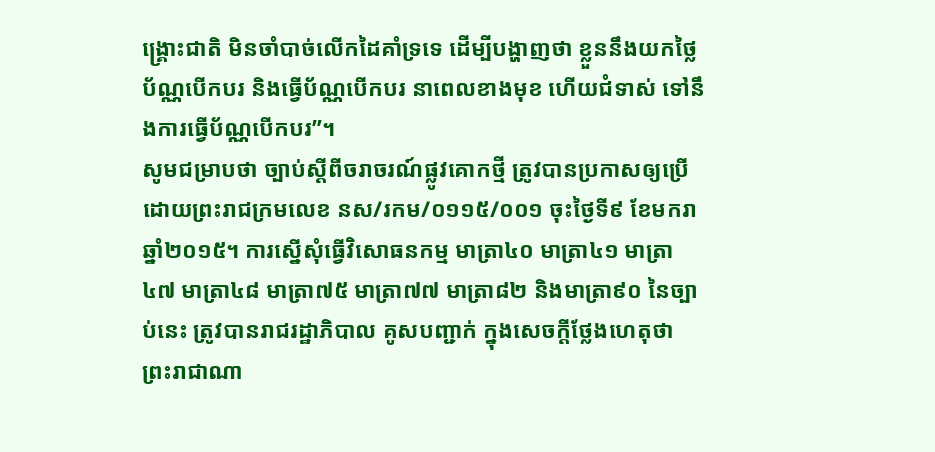ង្គ្រោះជាតិ មិនចាំបាច់លើកដៃគាំទ្រទេ ដើម្បីបង្ហាញថា ខ្លួននឹងយកថ្លៃប័ណ្ណបើកបរ និងធ្វើប័ណ្ណបើកបរ នាពេលខាងមុខ ហើយជំទាស់ ទៅនឹងការធ្វើប័ណ្ណបើកបរ”។
សូមជម្រាបថា ច្បាប់ស្តីពីចរាចរណ៍ផ្លូវគោកថ្មី ត្រូវបានប្រកាសឲ្យប្រើ ដោយព្រះរាជក្រមលេខ នស/រកម/០១១៥/០០១ ចុះថ្ងៃទី៩ ខែមករា ឆ្នាំ២០១៥។ ការស្នើសុំធ្វើវិសោធនកម្ម មាត្រា៤០ មាត្រា៤១ មាត្រា៤៧ មាត្រា៤៨ មាត្រា៧៥ មាត្រា៧៧ មាត្រា៨២ និងមាត្រា៩០ នៃច្បាប់នេះ ត្រូវបានរាជរដ្ឋាភិបាល គូសបញ្ជាក់ ក្នុងសេចក្តីថ្លែងហេតុថា ព្រះរាជាណា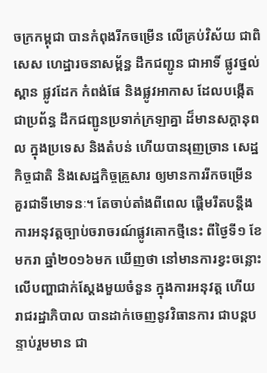ចក្រកម្ពុជា បានកំពុងរីកចម្រើន លើគ្រប់វិស័យ ជាពិសេស ហេដ្ឋារចនាសម្ព័ន្ធ ដឹកជញ្ជូន ជាអាទិ៍ ផ្លូវថ្នល់ ស្ពាន ផ្លូវដែក កំពង់ផែ និងផ្លូវអាកាស ដែលបង្កើតជាប្រព័ន្ធ ដឹកជញ្ជូនប្រទាក់ក្រឡាគ្នា ដ៏មានសក្តានុពល ក្នុងប្រទេស និងតំបន់ ហើយបានរុញច្រាន សេដ្ឋកិច្ចជាតិ និងសេដ្ឋកិច្ចគ្រួសារ ឲ្យមានការរីកចម្រើន គួរជាទីមោទនៈ។ តែចាប់តាំងពីពេល ផ្តើមរឹតបន្តឹង ការអនុវត្តច្បាប់ចរាចរណ៍ផ្លូវគោកថ្មីនេះ ពីថ្ងៃទី១ ខែមករា ឆ្នាំ២០១៦មក ឃើញថា នៅមានការខ្វះចន្លោះ លើបញ្ហាជាក់ស្តែងមួយចំនួន ក្នុងការអនុវត្ត ហើយរាជរដ្ឋាភិបាល បានដាក់ចេញនូវវិធានការ ជាបន្តបន្ទាប់រួមមាន ជា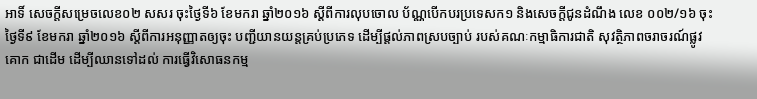អាទិ៍ សេចក្តីសម្រេចលេខ០២ សសរ ចុះថ្ងៃទី៦ ខែមករា ឆ្នាំ២០១៦ ស្តីពីការលុបចោល ប័ណ្ណបើកបរប្រទេសក១ និងសេចក្តីជូនដំណឹង លេខ ០០២/១៦ ចុះថ្ងៃទី៩ ខែមករា ឆ្នាំ២០១៦ ស្តីពីការអនុញ្ញាតឲ្យចុះ បញ្ជីយានយន្តគ្រប់ប្រភេទ ដើម្បីផ្តល់ភាពស្របច្បាប់ របស់គណៈកម្មាធិការជាតិ សុវត្ថិភាពចរាចរណ៍ផ្លូវគោក ជាដើម ដើម្បីឈានទៅដល់ ការធ្វើវិសោធនកម្ម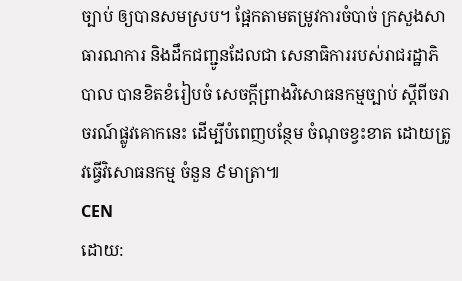ច្បាប់ ឲ្យបានសមស្រប។ ផ្អែកតាមតម្រូវការចំបាច់ ក្រសួងសាធារណការ និងដឹកជញ្ជូនដែលជា សេនាធិការរបស់រាជរដ្ឋាភិបាល បានខិតខំរៀបចំ សេចក្តីព្រាងវិសោធនកម្មច្បាប់ ស្តីពីចរាចរណ៍ផ្លូវគោកនេះ ដើម្បីបំពេញបន្ថែម ចំណុចខ្វះខាត ដោយត្រូវធ្វើវិសោធនកម្ម ចំនួន ៩មាត្រា៕
CEN
ដោយ: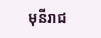មុនីរាជ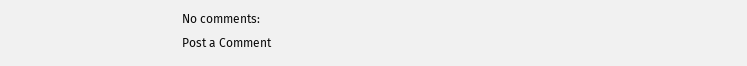No comments:
Post a Comment